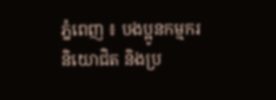ភ្នំពេញ ៖ បងប្អូនកម្មករ និយោជិត និងប្រ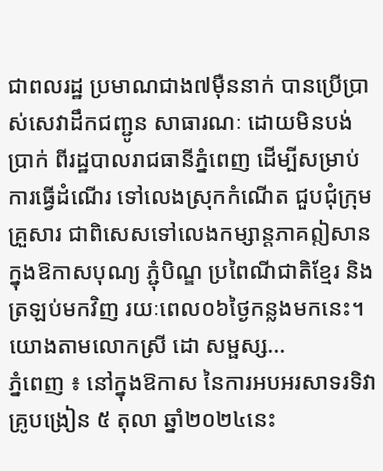ជាពលរដ្ឋ ប្រមាណជាង៧ម៉ឺននាក់ បានប្រើប្រាស់សេវាដឹកជញ្ជូន សាធារណៈ ដោយមិនបង់ប្រាក់ ពីរដ្ឋបាលរាជធានីភ្នំពេញ ដើម្បីសម្រាប់ការធ្វើដំណើរ ទៅលេងស្រុកកំណើត ជួបជុំក្រុមគ្រួសារ ជាពិសេសទៅលេងកម្សាន្តភាគឦសាន ក្នុងឱកាសបុណ្យ ភ្ជុំបិណ្ឌ ប្រពៃណីជាតិខ្មែរ និងត្រឡប់មកវិញ រយៈពេល០៦ថ្ងៃកន្លងមកនេះ។ យោងតាមលោកស្រី ដោ សម្ផស្ស...
ភ្នំពេញ ៖ នៅក្នុងឱកាស នៃការអបអរសាទរទិវាគ្រូបង្រៀន ៥ តុលា ឆ្នាំ២០២៤នេះ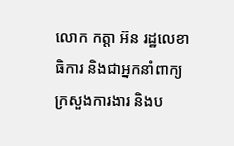លោក កត្តា អ៊ន រដ្ឋលេខាធិការ និងជាអ្នកនាំពាក្យក្រសួងការងារ និងប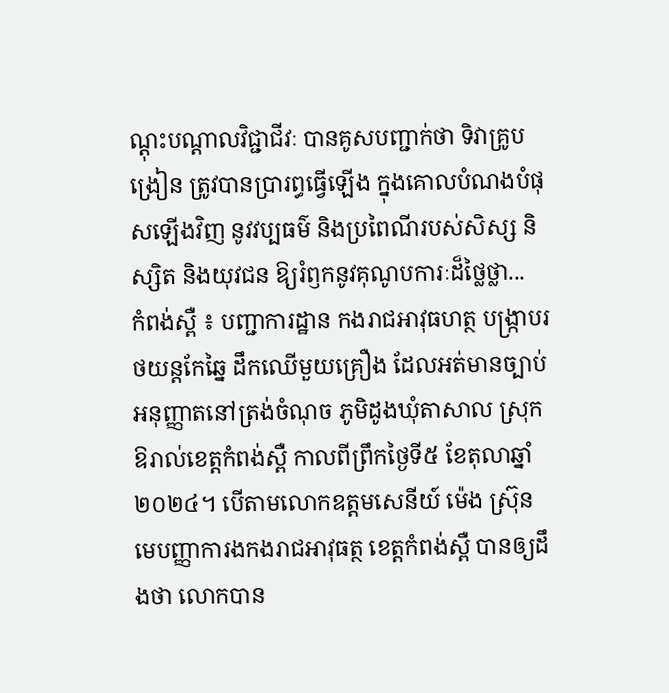ណ្តុះបណ្តាលវិជ្ជាជីវៈ បានគូសបញ្ជាក់ថា ទិវាគ្រូបង្រៀន ត្រូវបានប្រារព្ធធ្វើឡើង ក្នុងគោលបំណងបំផុសឡើងវិញ នូវវប្បធម៌ និងប្រពៃណីរបស់សិស្ស និស្សិត និងយុវជន ឱ្យរំឭកនូវគុណូបការៈដ៏ថ្លៃថ្លា...
កំពង់ស្ពឺ ៖ បញ្ជាការដ្ឋាន កងរាជអាវុធហត្ថ បង្ក្រាបរថយន្តកែឆ្នៃ ដឹកឈើមួយគ្រឿង ដែលអត់មានច្បាប់ អនុញ្ញាតនៅត្រង់ចំណុច ភូមិដូងឃុំតាសាល ស្រុកឱរាល់ខេត្តកំពង់ស្ពឺ កាលពីព្រឹកថ្ងៃទី៥ ខែតុលាឆ្នាំ២០២៤។ បើតាមលោកឧត្តមសេនីយ៍ ម៉េង ស៊្រុន មេបញ្ញាការងកងរាជអាវុធត្ថ ខេត្តកំពង់ស្ពឺ បានឲ្យដឹងថា លោកបាន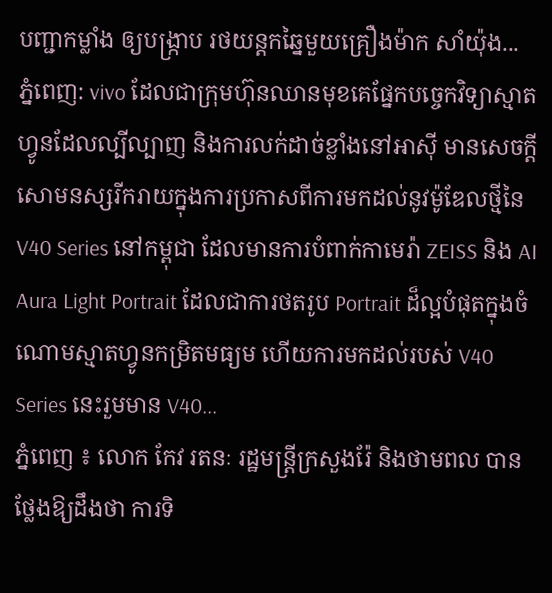បញ្ជាកម្លាំង ឲ្យបង្រ្កាប រថយន្តកឆ្នៃមួយគ្រឿងម៉ាក សាំយ៉ុង...
ភ្នំពេញ: vivo ដែលជាក្រុមហ៊ុនឈានមុខគេផ្នែកបច្ចេកវិទ្យាស្មាតហ្វូនដែលល្បីល្បាញ និងការលក់ដាច់ខ្លាំងនៅអាស៊ី មានសេចក្តីសោមនស្សរីករាយក្នុងការប្រកាសពីការមកដល់នូវម៉ូឌែលថ្មីនៃV40 Series នៅកម្ពុជា ដែលមានការបំពាក់កាមេរ៉ា ZEISS និង AI Aura Light Portrait ដែលជាការថតរូប Portrait ដ៏ល្អបំផុតក្នុងចំណោមស្មាតហ្វូនកម្រិតមធ្យម ហើយការមកដល់របស់ V40 Series នេះរួមមាន V40...
ភ្នំពេញ ៖ លោក កែវ រតនៈ រដ្ឋមន្ត្រីក្រសួងរ៉ែ និងថាមពល បានថ្លែងឱ្យដឹងថា ការទិ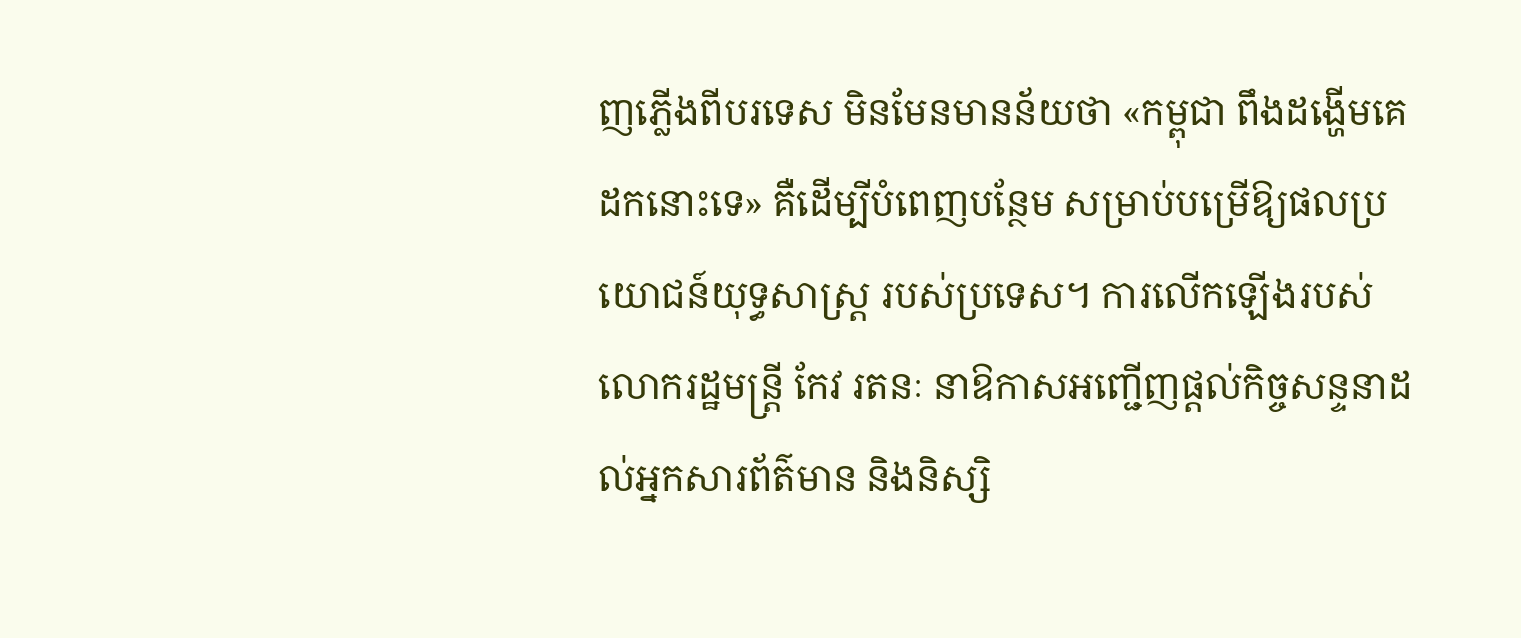ញភ្លើងពីបរទេស មិនមែនមានន័យថា «កម្ពុជា ពឹងដង្ហើមគេដកនោះទេ» គឺដើម្បីបំពេញបន្ថែម សម្រាប់បម្រើឱ្យផលប្រយោជន៍យុទ្ធសាស្រ្ត របស់ប្រទេស។ ការលើកឡើងរបស់ លោករដ្ឋមន្ដ្រី កែវ រតនៈ នាឱកាសអញ្ជើញផ្តល់កិច្ចសន្ទនាដល់អ្នកសារព័ត៌មាន និងនិស្សិ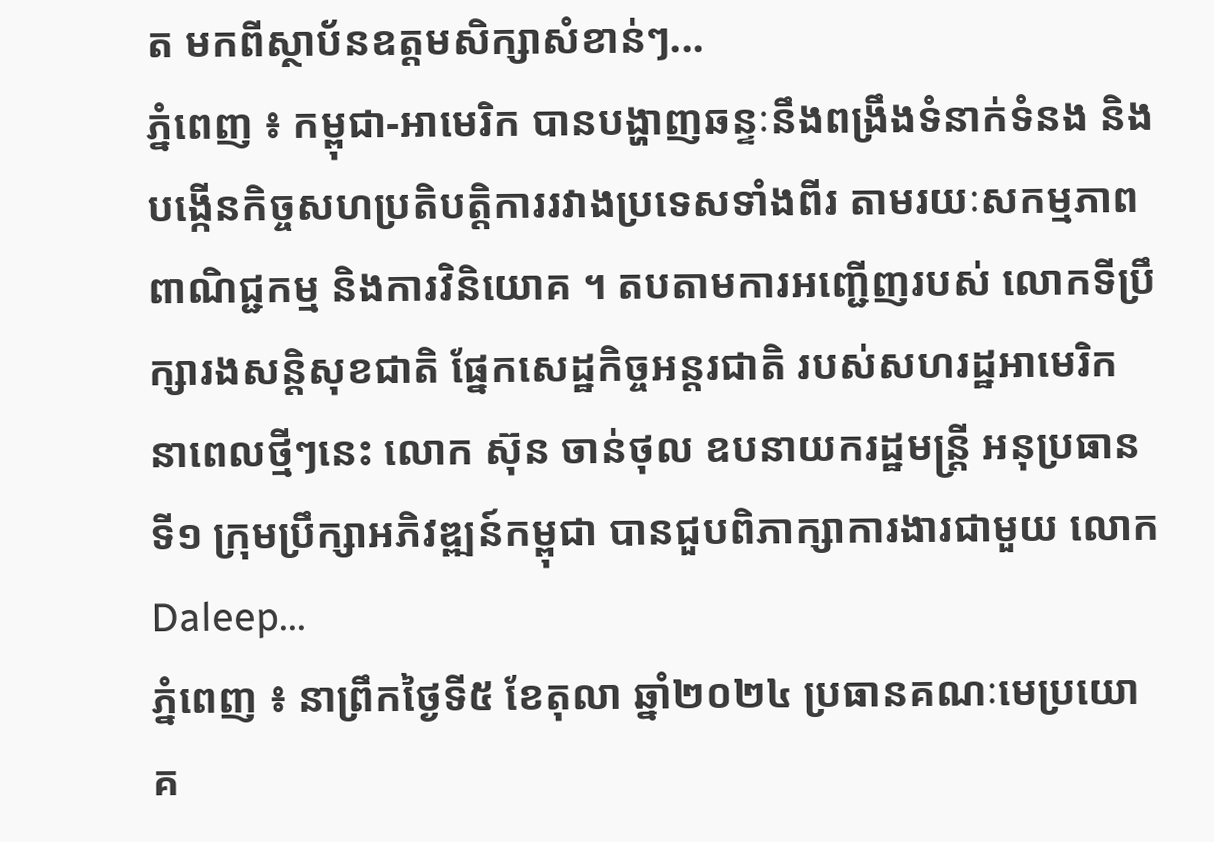ត មកពីស្ថាប័នឧត្ដមសិក្សាសំខាន់ៗ...
ភ្នំពេញ ៖ កម្ពុជា-អាមេរិក បានបង្ហាញឆន្ទៈនឹងពង្រឹងទំនាក់ទំនង និងបង្កើនកិច្ចសហប្រតិបត្តិការរវាងប្រទេសទាំងពីរ តាមរយៈសកម្មភាពពាណិជ្ជកម្ម និងការវិនិយោគ ។ តបតាមការអញ្ជើញរបស់ លោកទីប្រឹក្សារងសន្តិសុខជាតិ ផ្នែកសេដ្ឋកិច្ចអន្តរជាតិ របស់សហរដ្ឋអាមេរិក នាពេលថ្មីៗនេះ លោក ស៊ុន ចាន់ថុល ឧបនាយករដ្ឋមន្ត្រី អនុប្រធានទី១ ក្រុមប្រឹក្សាអភិវឌ្ឍន៍កម្ពុជា បានជួបពិភាក្សាការងារជាមួយ លោក Daleep...
ភ្នំពេញ ៖ នាព្រឹកថ្ងៃទី៥ ខែតុលា ឆ្នាំ២០២៤ ប្រធានគណៈមេប្រយោគ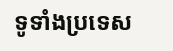ទូទាំងប្រទេស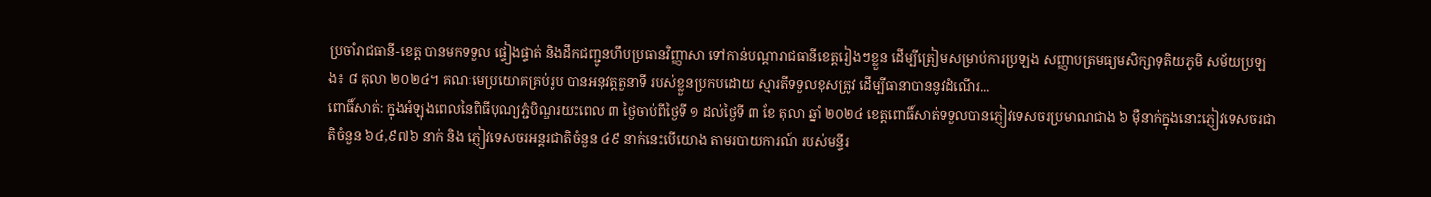ប្រចាំរាជធានី-ខេត្ត បានមកទទួល ផ្ទៀងផ្ទាត់ និងដឹកជញ្ជូនហឹបប្រធានវិញ្ញាសា ទៅកាន់បណ្ដារាជធានីខេត្តរៀងៗខ្លួន ដើម្បីត្រៀមសម្រាប់ការប្រឡង សញ្ញាបត្រមធ្យមសិក្សាទុតិយភូមិ សម័យប្រឡង៖ ៨ តុលា ២០២៤។ គណៈមេប្រយោគគ្រប់រូប បានអនុវត្តតួនាទី របស់ខ្លួនប្រកបដោយ ស្មារតីទទួលខុសត្រូវ ដើម្បីធានាបាននូវដំណើរ...
ពោធិ៍សាត់: ក្នុងអំឡុងពេលនៃពិធីបុណ្យភ្ជំបិណ្ឌរយះពេល ៣ ថ្ងៃចាប់ពីថ្ងៃទី ១ ដល់ថ្ងៃទី ៣ ខែ តុលា ឆ្នាំ ២០២៤ ខេត្តពោធិ៍សាត់ទទួលបានភ្ញៀវទេសចរប្រមាណជាង ៦ មុឺនាក់ក្នុងនោះភ្ញៀវទេសចរជាតិចំនួន ៦៤,៩៧៦ នាក់ និង ភ្ញៀវទេសចរអន្តរជាតិចំនួន ៤៩ នាក់នេះបើយោង តាមរបាយការណ៍ របស់មន្ទីរ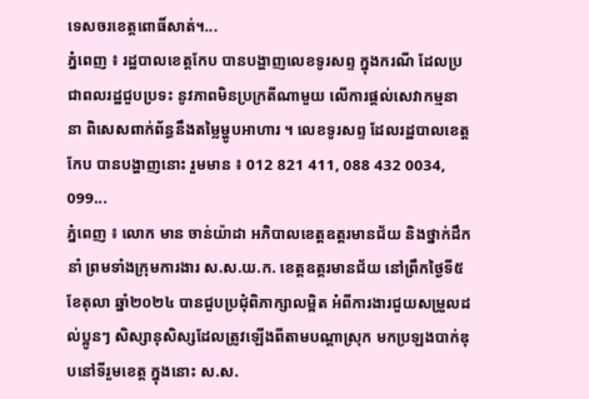ទេសចរខេត្តពោធិ៍សាត់។...
ភ្នំពេញ ៖ រដ្ឋបាលខេត្តកែប បានបង្ហាញលេខទូរសព្ទ ក្នុងករណី ដែលប្រជាពលរដ្ឋជួបប្រទះ នូវភាពមិនប្រក្រតីណាមួយ លើការផ្ដល់សេវាកម្មនានា ពិសេសពាក់ព័ន្ធនឹងតម្លៃម្ហូបអាហារ ។ លេខទូរសព្ទ ដែលរដ្ឋបាលខេត្តកែប បានបង្ហាញនោះ រួមមាន ៖ 012 821 411, 088 432 0034, 099...
ភ្នំពេញ ៖ លោក មាន ចាន់យ៉ាដា អភិបាលខេត្តឧត្ដរមានជ័យ និងថ្នាក់ដឹកនាំ ព្រមទាំងក្រុមការងារ ស.ស.យ.ក. ខេត្តឧត្តរមានជ័យ នៅព្រឹកថ្ងៃទី៥ ខែតុលា ឆ្នាំ២០២៤ បានជួបប្រជុំពិភាក្សាលម្អិត អំពីការងារជួយសម្រួលដល់ប្អូនៗ សិស្សានុសិស្សដែលត្រូវឡើងពីតាមបណ្ដាស្រុក មកប្រឡងបាក់ឌុបនៅទីរួមខេត្ត ក្នុងនោះ ស.ស.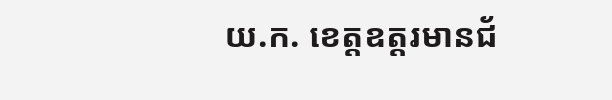យ.ក. ខេត្តឧត្តរមានជ័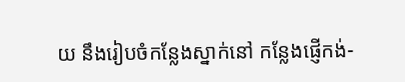យ នឹងរៀបចំកន្លែងស្នាក់នៅ កន្លែងផ្ញើកង់-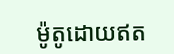ម៉ូតូដោយឥត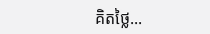គិតថ្លៃ...